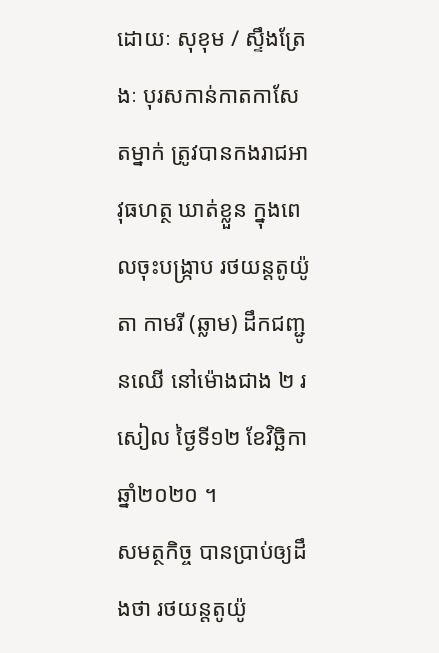ដោយៈ សុខុម / ស្ទឹងត្រែងៈ បុរសកាន់កាតកាសែតម្នាក់ ត្រូវបានកងរាជអាវុធហត្ថ ឃាត់ខ្លួន ក្នុងពេលចុះបង្ក្រាប រថយន្តតូយ៉ូតា កាមរី (ឆ្លាម) ដឹកជញ្ជូនឈើ នៅម៉ោងជាង ២ រសៀល ថ្ងៃទី១២ ខែវិច្ឆិកា ឆ្នាំ២០២០ ។
សមត្ថកិច្ច បានប្រាប់ឲ្យដឹងថា រថយន្តតូយ៉ូ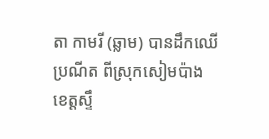តា កាមរី (ឆ្លាម) បានដឹកឈើប្រណីត ពីស្រុកសៀមប៉ាង ខេត្តស្ទឹ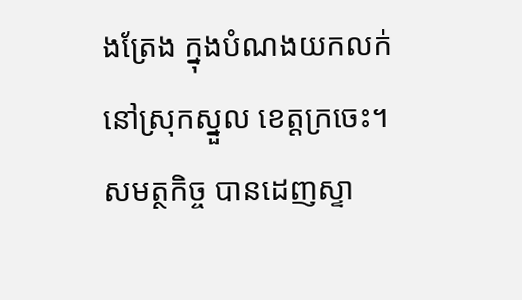ងត្រែង ក្នុងបំណងយកលក់ នៅស្រុកស្នួល ខេត្តក្រចេះ។ សមត្ថកិច្ច បានដេញស្ទា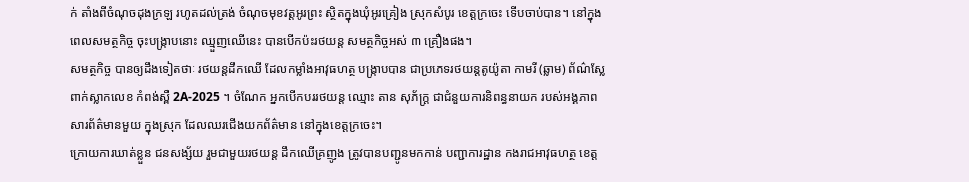ក់ តាំងពីចំណុចដុងក្រឡ រហូតដល់ត្រង់ ចំណុចមុខវត្តអូរព្រះ ស្ថិតក្នុងឃុំអូរគ្រៀង ស្រុកសំបូរ ខេត្តក្រចេះ ទើបចាប់បាន។ នៅក្នុងពេលសមត្ថកិច្ច ចុះបង្ក្រាបនោះ ឈ្មួញឈើនេះ បានបើកប៉ះរថយន្ត សមត្ថកិច្ចអស់ ៣ គ្រឿងផង។
សមត្ថកិច្ច បានឲ្យដឹងទៀតថាៈ រថយន្តដឹកឈើ ដែលកម្លាំងអាវុធហត្ថ បង្ក្រាបបាន ជាប្រភេទរថយន្តតូយ៉ូតា កាមរី (ឆ្លាម) ព័ណ៌ស្លែ ពាក់ស្លាកលេខ កំពង់ស្ពឺ 2A-2025 ។ ចំណែក អ្នកបើកបររថយន្ត ឈ្មោះ តាន សុភ័ក្ត្រ ជាជំនួយការនិពន្ធនាយក របស់អង្គភាពសារព័ត៌មានមួយ ក្នុងស្រុក ដែលឈរជើងយកព័ត៌មាន នៅក្នុងខេត្តក្រចេះ។
ក្រោយការឃាត់ខ្លួន ជនសង្ស័យ រួមជាមួយរថយន្ត ដឹកឈើគ្រញូង ត្រូវបានបញ្ជូនមកកាន់ បញ្ជាការដ្ឋាន កងរាជអាវុធហត្ថ ខេត្ត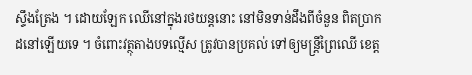ស្ទឹងត្រែង ។ ដោយឡែក ឈើនៅក្នុងរថយន្តនោះ នៅមិនទាន់ដឹងពីចំនួន ពិតប្រាកដនៅឡើយទេ ។ ចំពោះវត្ថុតាងបទល្មើស ត្រូវបានប្រគល់ ទៅឲ្យមន្ត្រីព្រៃឈើ ខេត្ត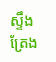ស្ទឹងត្រែង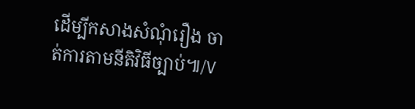ដើម្បីកសាងសំណុំរឿង ចាត់ការតាមនីតិវិធីច្បាប់៕/V